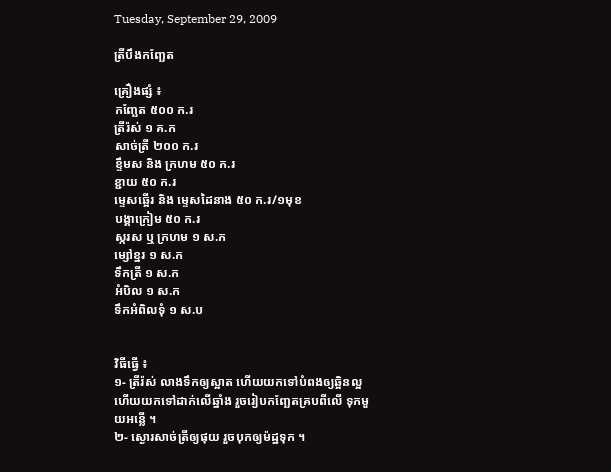Tuesday, September 29, 2009

ត្រីបឹងកញ្ឆែត

គ្រឿងផ្សំ ៖
កញ្ឆែត ៥០០ ក.រ
ត្រីរ៉ស់ ១ គ.ក
សាច់ត្រី ២០០ ក.រ
ខ្ទឹមស និង ក្រហម ៥០ ក.រ
ខ្ជាយ ៥០ ក.រ
ម្ទេសឆ្អើរ និង ម្ទេសដៃនាង ៥០ ក.រ/១មុខ
បង្គាក្រៀម ៥០ ក.រ
ស្ករស ឬ ក្រហម ១ ស.ក
ម្សៅខ្នរ ១ ស.ក
ទឹកត្រី ១ ស.ក
អំបិល ១ ស.ក
ទឹកអំពិលទុំ ១ ស.ប


វិធីធ្វើ ៖
១- ត្រីរ៉ស់ លាងទឹកឲ្យស្អាត ហើយយកទៅបំពងឲ្យឆ្អិនល្អ ហើយយកទៅដាក់លើឆ្នាំង រួចរៀបកញ្ឆែតគ្របពីលើ ទុកមួយអន្លើ ។
២- ស្ងោរសាច់ត្រីឲ្យផុយ រួចបុកឲ្យម៉ដ្ឋទុក ។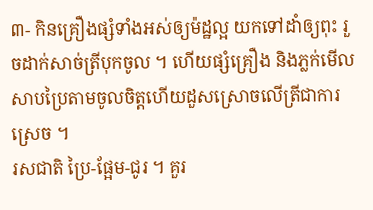៣- កិនគ្រឿងផ្សំទាំងអស់ឲ្យម៉ដ្ឋល្អ យកទៅដាំឲ្យពុះ រួចដាក់សាច់ត្រីបុកចូល ។ ហើយផ្សំគ្រឿង និងភ្លក់មើលសាបប្រៃតាមចូលចិត្តហើយដួសស្រោចលើត្រីជាការស្រេច ។
រសជាតិ ប្រៃ-ផ្អែម-ជូរ ។ គួរ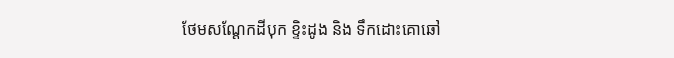ថែមសណ្ដែកដីបុក ខ្ទិះដូង និង ទឹកដោះគោឆៅ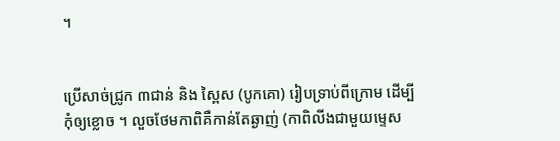។


ប្រើសាច់ជ្រូក ៣ជាន់ និង ស្ពៃស (បូកគោ) រៀបទ្រាប់ពីក្រោម ដើម្បីកុំឲ្យខ្លោច ។ លួចថែមកាពិគឺកាន់តែឆ្ងាញ់ (កាពិលីងជាមួយម្ទេស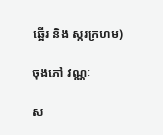ឆ្អើរ និង ស្ករក្រហម)

ចុងភៅ វណ្ណៈ

ស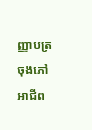ញ្ញាបត្រ ចុងភៅអាជីព